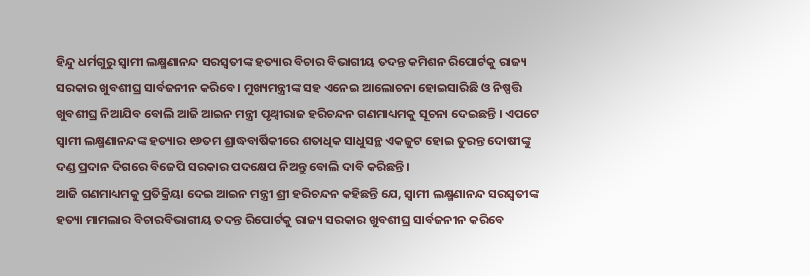ହିନ୍ଦୁ ଧର୍ମଗୁରୁ ସ୍ୱାମୀ ଲକ୍ଷ୍ମଣାନନ୍ଦ ସରସ୍ୱତୀଙ୍କ ହତ୍ୟାର ବିଚାର ବିଭାଗୀୟ ତଦନ୍ତ କମିଶନ ରିପୋର୍ଟକୁ ରାଜ୍ୟ ସରକାର ଖୁବଶୀଘ୍ର ସାର୍ବଜନୀନ କରିବେ। ମୁଖ୍ୟମନ୍ତ୍ରୀଙ୍କ ସହ ଏନେଇ ଆଲୋଚନା ହୋଇସାରିଛି ଓ ନିଷ୍ପତ୍ତି ଖୁବଶୀଘ୍ର ନିଆଯିବ ବୋଲି ଆଜି ଆଇନ ମନ୍ତ୍ରୀ ପୃଥ୍ୱୀରାଜ ହରିଚନ୍ଦନ ଗଣମାଧ୍ୟମକୁ ସୂଚନା ଦେଇଛନ୍ତି । ଏପଟେ ସ୍ୱାମୀ ଲକ୍ଷ୍ମଣାନନ୍ଦଙ୍କ ହତ୍ୟାର ୧୬ତମ ଶ୍ରାଦ୍ଧବାର୍ଷିକୀରେ ଶତାଧିକ ସାଧୁସନ୍ଥ ଏକଜୁଟ ହୋଇ ତୁରନ୍ତ ଦୋଷୀଙ୍କୁ ଦଣ୍ଡ ପ୍ରଦାନ ଦିଗରେ ବିଜେପି ସରକାର ପଦକ୍ଷେପ ନିଅନ୍ତୁ ବୋଲି ଦାବି କରିଛନ୍ତି ।
ଆଜି ଗଣମାଧ୍ୟମକୁ ପ୍ରତିକ୍ରିୟା ଦେଇ ଆଇନ ମନ୍ତ୍ରୀ ଶ୍ରୀ ହରିଚନ୍ଦନ କହିଛନ୍ତି ଯେ, ସ୍ୱାମୀ ଲକ୍ଷ୍ମଣାନନ୍ଦ ସରସ୍ୱତୀଙ୍କ ହତ୍ୟା ମାମଲାର ବିଚାରବିଭାଗୀୟ ତଦନ୍ତ ରିପୋର୍ଟକୁ ରାଜ୍ୟ ସରକାର ଖୁବଶୀଘ୍ର ସାର୍ବଜନୀନ କରିବେ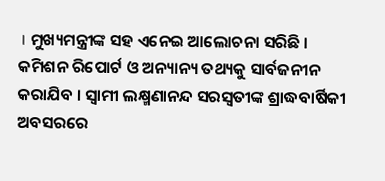। ମୁଖ୍ୟମନ୍ତ୍ରୀଙ୍କ ସହ ଏନେଇ ଆଲୋଚନା ସରିଛି । କମିଶନ ରିପୋର୍ଟ ଓ ଅନ୍ୟାନ୍ୟ ତଥ୍ୟକୁ ସାର୍ବଜନୀନ କରାଯିବ । ସ୍ୱାମୀ ଲକ୍ଷ୍ମଣାନନ୍ଦ ସରସ୍ୱତୀଙ୍କ ଶ୍ରାଦ୍ଧବାର୍ଷିକୀ ଅବସରରେ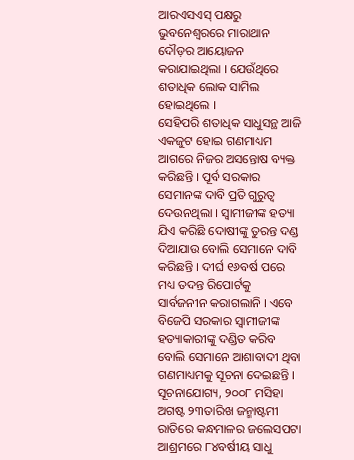ଆରଏସଏସ୍ ପକ୍ଷରୁ ଭୁବନେଶ୍ୱରରେ ମାରାଥାନ ଦୌଡ଼ର ଆୟୋଜନ କରାଯାଇଥିଲା । ଯେଉଁଥିରେ ଶତାଧିକ ଲୋକ ସାମିଲ ହୋଇଥିଲେ ।
ସେହିପରି ଶତାଧିକ ସାଧୁସନ୍ଥ ଆଜି ଏକଜୁଟ ହୋଇ ଗଣମାଧ୍ୟମ ଆଗରେ ନିଜର ଅସନ୍ତୋଷ ବ୍ୟକ୍ତ କରିଛନ୍ତି । ପୂର୍ବ ସରକାର ସେମାନଙ୍କ ଦାବି ପ୍ରତି ଗୁରୁତ୍ୱ ଦେଉନଥିଲା । ସ୍ୱାମୀଜୀଙ୍କ ହତ୍ୟା ଯିଏ କରିଛି ଦୋଷୀଙ୍କୁ ତୁରନ୍ତ ଦଣ୍ଡ ଦିଆଯାଉ ବୋଲି ସେମାନେ ଦାବି କରିଛନ୍ତି । ଦୀର୍ଘ ୧୬ବର୍ଷ ପରେ ମଧ୍ୟ ତଦନ୍ତ ରିପୋର୍ଟକୁ ସାର୍ବଜନୀନ କରାଗଲାନି । ଏବେ ବିଜେପି ସରକାର ସ୍ୱାମୀଜୀଙ୍କ ହତ୍ୟାକାରୀଙ୍କୁ ଦଣ୍ଡିତ କରିବ ବୋଲି ସେମାନେ ଆଶାବାଦୀ ଥିବା ଗଣମାଧ୍ୟମକୁ ସୂଚନା ଦେଇଛନ୍ତି ।
ସୂଚନାଯୋଗ୍ୟ, ୨୦୦୮ ମସିହା ଅଗଷ୍ଟ ୨୩ତାରିଖ ଜନ୍ମାଷ୍ଟମୀ ରାତିରେ କନ୍ଧମାଳର ଜଲେସପଟା ଆଶ୍ରମରେ ୮୪ବର୍ଷୀୟ ସାଧୁ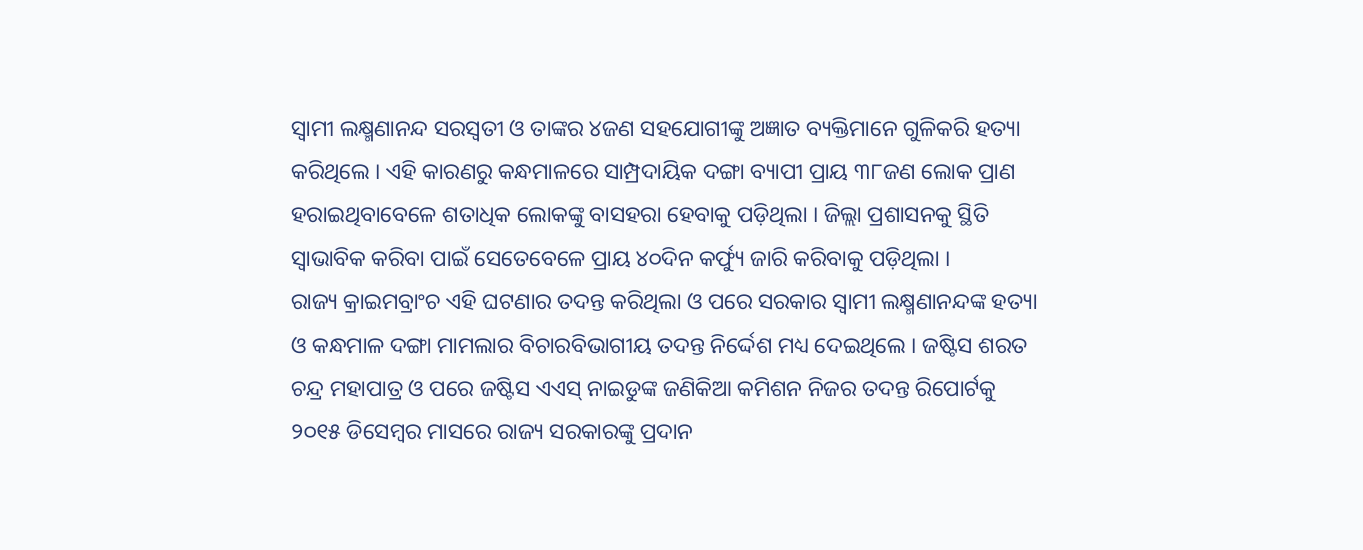ସ୍ୱାମୀ ଲକ୍ଷ୍ମଣାନନ୍ଦ ସରସ୍ୱତୀ ଓ ତାଙ୍କର ୪ଜଣ ସହଯୋଗୀଙ୍କୁ ଅଜ୍ଞାତ ବ୍ୟକ୍ତିମାନେ ଗୁଳିକରି ହତ୍ୟା କରିଥିଲେ । ଏହି କାରଣରୁ କନ୍ଧମାଳରେ ସାମ୍ପ୍ରଦାୟିକ ଦଙ୍ଗା ବ୍ୟାପୀ ପ୍ରାୟ ୩୮ଜଣ ଲୋକ ପ୍ରାଣ ହରାଇଥିବାବେଳେ ଶତାଧିକ ଲୋକଙ୍କୁ ବାସହରା ହେବାକୁ ପଡ଼ିଥିଲା । ଜିଲ୍ଲା ପ୍ରଶାସନକୁ ସ୍ଥିତି ସ୍ୱାଭାବିକ କରିବା ପାଇଁ ସେତେବେଳେ ପ୍ରାୟ ୪୦ଦିନ କର୍ଫ୍ୟୁ ଜାରି କରିବାକୁ ପଡ଼ିଥିଲା ।
ରାଜ୍ୟ କ୍ରାଇମବ୍ରାଂଚ ଏହି ଘଟଣାର ତଦନ୍ତ କରିଥିଲା ଓ ପରେ ସରକାର ସ୍ୱାମୀ ଲକ୍ଷ୍ମଣାନନ୍ଦଙ୍କ ହତ୍ୟା ଓ କନ୍ଧମାଳ ଦଙ୍ଗା ମାମଲାର ବିଚାରବିଭାଗୀୟ ତଦନ୍ତ ନିର୍ଦ୍ଦେଶ ମଧ୍ୟ ଦେଇଥିଲେ । ଜଷ୍ଟିସ ଶରତ ଚନ୍ଦ୍ର ମହାପାତ୍ର ଓ ପରେ ଜଷ୍ଟିସ ଏଏସ୍ ନାଇଡୁଙ୍କ ଜଣିକିଆ କମିଶନ ନିଜର ତଦନ୍ତ ରିପୋର୍ଟକୁ ୨୦୧୫ ଡିସେମ୍ବର ମାସରେ ରାଜ୍ୟ ସରକାରଙ୍କୁ ପ୍ରଦାନ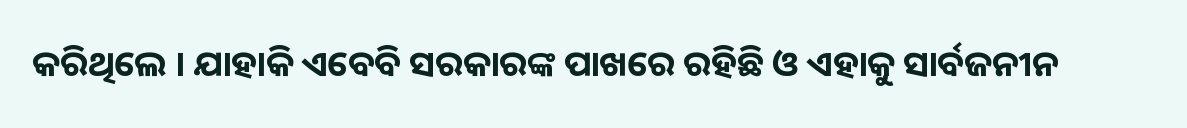କରିଥିଲେ । ଯାହାକି ଏବେବି ସରକାରଙ୍କ ପାଖରେ ରହିଛି ଓ ଏହାକୁ ସାର୍ବଜନୀନ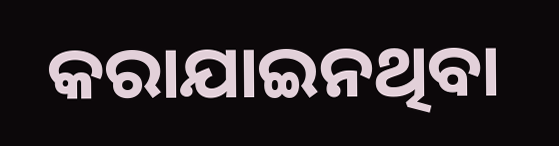କରାଯାଇନଥିବା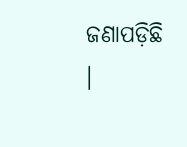ଜଣାପଡ଼ିଛି ।